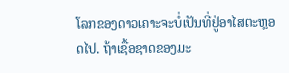ໂລກຂອງດາວເຄາະຈະບໍ່ເປັນທີ່ຢູ່ອາໄສຕະຫຼອດໄປ. ຖ້າເຊື້ອຊາດຂອງມະ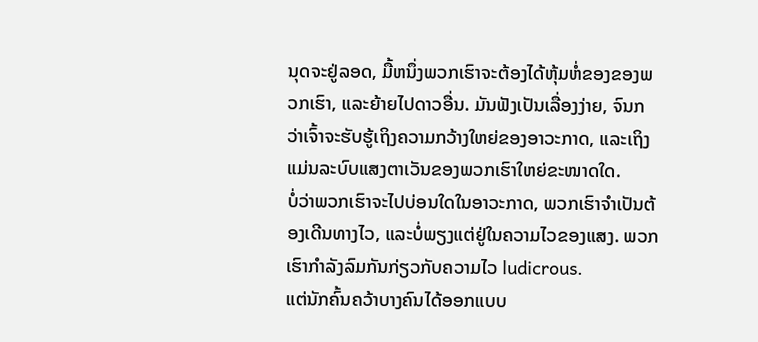ນຸດຈະຢູ່ລອດ, ມື້ຫນຶ່ງພວກເຮົາຈະຕ້ອງໄດ້ຫຸ້ມຫໍ່ຂອງຂອງພວກເຮົາ, ແລະຍ້າຍໄປດາວອື່ນ. ມັນຟັງເປັນເລື່ອງງ່າຍ, ຈົນກວ່າເຈົ້າຈະຮັບຮູ້ເຖິງຄວາມກວ້າງໃຫຍ່ຂອງອາວະກາດ, ແລະເຖິງແມ່ນລະບົບແສງຕາເວັນຂອງພວກເຮົາໃຫຍ່ຂະໜາດໃດ.
ບໍ່ວ່າພວກເຮົາຈະໄປບ່ອນໃດໃນອາວະກາດ, ພວກເຮົາຈໍາເປັນຕ້ອງເດີນທາງໄວ, ແລະບໍ່ພຽງແຕ່ຢູ່ໃນຄວາມໄວຂອງແສງ. ພວກເຮົາກໍາລັງລົມກັນກ່ຽວກັບຄວາມໄວ ludicrous.
ແຕ່ນັກຄົ້ນຄວ້າບາງຄົນໄດ້ອອກແບບ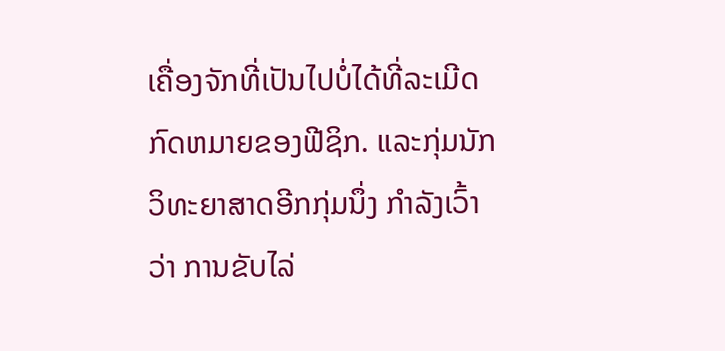ເຄື່ອງຈັກທີ່ເປັນໄປບໍ່ໄດ້ທີ່ລະເມີດກົດຫມາຍຂອງຟີຊິກ. ແລະກຸ່ມນັກວິທະຍາສາດອີກກຸ່ມນຶ່ງ ກໍາລັງເວົ້າວ່າ ການຂັບໄລ່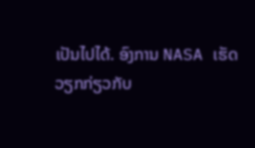ເປັນໄປໄດ້. ອົງການ NASA ເຮັດວຽກກ່ຽວກັບ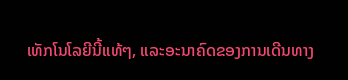ເທັກໂນໂລຍີນີ້ແທ້ໆ, ແລະອະນາຄົດຂອງການເດີນທາງ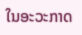ໃນອະວະກາດ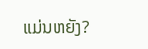ແມ່ນຫຍັງ?